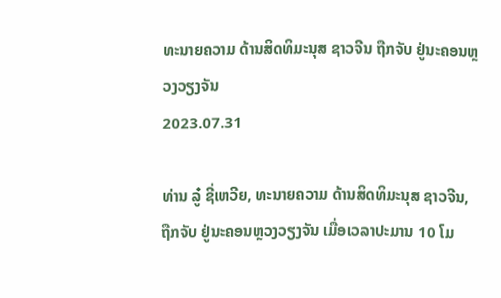ທະນາຍຄວາມ ດ້ານສິດທິມະນຸສ ຊາວຈີນ ຖືກຈັບ ຢູ່ນະຄອນຫຼວງວຽງຈັນ
2023.07.31

ທ່ານ ລູ໋ ຊີ່ເຫວີຍ, ທະນາຍຄວາມ ດ້ານສິດທິມະນຸສ ຊາວຈີນ, ຖືກຈັບ ຢູ່ນະຄອນຫຼວງວຽງຈັນ ເມື່ອເວລາປະມານ 10 ໂມ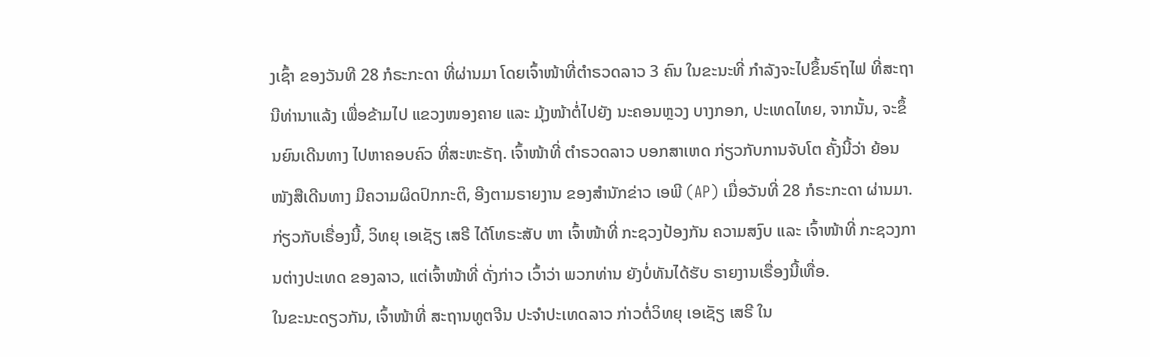ງເຊົ້າ ຂອງວັນທີ 28 ກໍຣະກະດາ ທີ່ຜ່ານມາ ໂດຍເຈົ້າໜ້າທີ່ຕຳຣວດລາວ 3 ຄົນ ໃນຂະນະທີ່ ກຳລັງຈະໄປຂຶ້ນຣົຖໄຟ ທີ່ສະຖານີທ່ານາແລ້ງ ເພື່ອຂ້າມໄປ ແຂວງໜອງຄາຍ ແລະ ມຸ້ງໜ້າຕໍ່ໄປຍັງ ນະຄອນຫຼວງ ບາງກອກ, ປະເທດໄທຍ, ຈາກນັ້ນ, ຈະຂຶ້ນຍົນເດີນທາງ ໄປຫາຄອບຄົວ ທີ່ສະຫະຣັຖ. ເຈົ້າໜ້າທີ່ ຕຳຣວດລາວ ບອກສາເຫດ ກ່ຽວກັບການຈັບໂຕ ຄັ້ງນີ້ວ່າ ຍ້ອນໜັງສືເດີນທາງ ມີຄວາມຜິດປົກກະຕິ, ອີງຕາມຣາຍງານ ຂອງສຳນັກຂ່າວ ເອພີ (AP) ເມື່ອວັນທີ່ 28 ກໍຣະກະດາ ຜ່ານມາ.
ກ່ຽວກັບເຣື່ອງນີ້, ວິທຍຸ ເອເຊັຽ ເສຣີ ໄດ້ໂທຣະສັບ ຫາ ເຈົ້າໜ້າທີ່ ກະຊວງປ້ອງກັນ ຄວາມສງົບ ແລະ ເຈົ້າໜ້າທີ່ ກະຊວງການຕ່າງປະເທດ ຂອງລາວ, ແຕ່ເຈົ້າໜ້າທີ່ ດັ່ງກ່າວ ເວົ້າວ່າ ພວກທ່ານ ຍັງບໍ່ທັນໄດ້ຮັບ ຣາຍງານເຣື່ອງນີ້ເທື່ອ.
ໃນຂະນະດຽວກັນ, ເຈົ້າໜ້າທີ່ ສະຖານທູຕຈີນ ປະຈໍາປະເທດລາວ ກ່າວຕໍ່ວິທຍຸ ເອເຊັຽ ເສຣີ ໃນ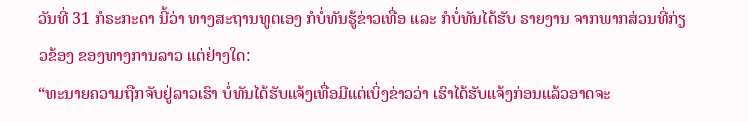ວັນທີ່ 31 ກໍຣະກະດາ ນີ້ວ່າ ທາງສະຖານທູຕເອງ ກໍບໍ່ທັນຮູ້ຂ່າວເທື່ອ ແລະ ກໍບໍ່ທັນໄດ້ຮັບ ຣາຍງານ ຈາກພາກສ່ວນທີ່ກ່ຽວຂ້ອງ ຂອງທາງການລາວ ແຕ່ຢ່າງໃດ:
“ທະນາຍຄວາມຖືກຈັບຢູ່ລາວເຮົາ ບໍ່ທັນໄດ້ຮັບແຈ້ງເທື່ອມີແຕ່ເບິ່ງຂ່າວວ່າ ເຮົາໄດ້ຮັບແຈ້ງກ່ອນແລ້ວອາດຈະ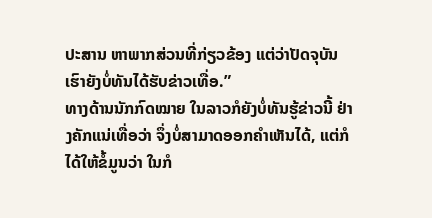ປະສານ ຫາພາກສ່ວນທີ່ກ່ຽວຂ້ອງ ແຕ່ວ່າປັດຈຸບັນເຮົາຍັງບໍ່ທັນໄດ້ຮັບຂ່າວເທື່ອ.”
ທາງດ້ານນັກກົດໝາຍ ໃນລາວກໍຍັງບໍ່ທັນຮູ້ຂ່າວນີ້ ຢ່າງຄັກແນ່ເທື່ອວ່າ ຈຶ່ງບໍ່ສາມາດອອກຄໍາເຫັນໄດ້, ແຕ່ກໍໄດ້ໃຫ້ຂໍ້ມູນວ່າ ໃນກໍ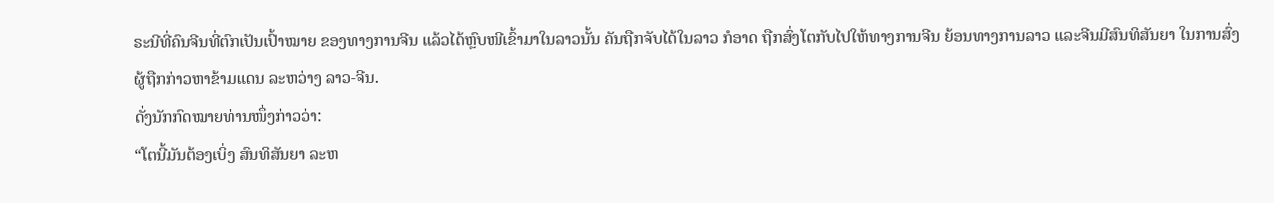ຣະນີທີ່ຄົນຈີນທີ່ຕົກເປັນເປົ້າໝາຍ ຂອງທາງການຈີນ ແລ້ວໄດ້ຫຼົບໜີເຂົ້າມາໃນລາວນັ້ນ ຄັນຖືກຈັບໄດ້ໃນລາວ ກໍອາດ ຖືກສົ່ງໂຕກັບໄປໃຫ້ທາງການຈີນ ຍ້ອນທາງການລາວ ແລະຈີນມີສົນທິສັນຍາ ໃນການສົ່ງຜູ້ຖືກກ່າວຫາຂ້າມແດນ ລະຫວ່າງ ລາວ-ຈີນ.
ດັ່ງນັກກົດໝາຍທ່ານໜຶ່ງກ່າວວ່າ:
“ໂຕນີ້ມັນຕ້ອງເບິ່ງ ສົນທິສັນຍາ ລະຫ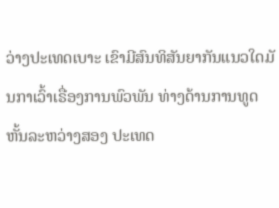ວ່າງປະເທດເບາະ ເຂົາມີສົນທິສັນຍາກັນແນວໃດມັ ນກາເວົ້າເຣື່ອງການພົວພັນ ທ່າງດ້ານການທູດຫັ້ນລະຫວ່າງສອງ ປະເທດ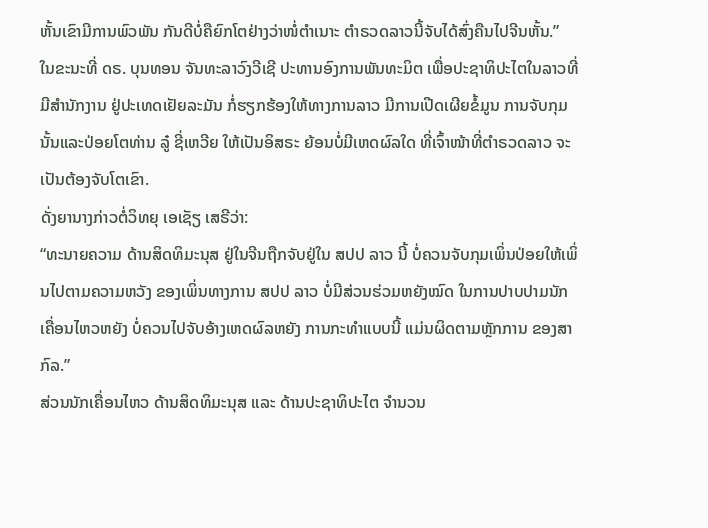ຫັ້ນເຂົາມີການພົວພັນ ກັນດີບໍ່ຄືຍົກໂຕຢ່າງວ່າໜໍ່ຕຳເນາະ ຕຳຣວດລາວນີ້ຈັບໄດ້ສົ່ງຄືນໄປຈີນຫັ້ນ.”
ໃນຂະນະທີ່ ດຣ. ບຸນທອນ ຈັນທະລາວົງວີເຊີ ປະທານອົງການພັນທະມິຕ ເພື່ອປະຊາທິປະໄຕໃນລາວທີ່ມີສຳນັກງານ ຢູ່ປະເທດເຢັຍລະມັນ ກໍ່ຮຽກຮ້ອງໃຫ້ທາງການລາວ ມີການເປີດເຜີຍຂໍ້ມູນ ການຈັບກຸມນັ້ນແລະປ່ອຍໂຕທ່ານ ລູ໋ ຊີ່ເຫວີຍ ໃຫ້ເປັນອິສຣະ ຍ້ອນບໍ່ມີເຫດຜົລໃດ ທີ່ເຈົ້າໜ້າທີ່ຕຳຣວດລາວ ຈະເປັນຕ້ອງຈັບໂຕເຂົາ.
ດັ່ງຍານາງກ່າວຕໍ່ວິທຍຸ ເອເຊັຽ ເສຣີວ່າ:
“ທະນາຍຄວາມ ດ້ານສິດທິມະນຸສ ຢູ່ໃນຈີນຖືກຈັບຢູ່ໃນ ສປປ ລາວ ນີ້ ບໍ່ຄວນຈັບກຸມເພິ່ນປ່ອຍໃຫ້ເພິ່ນໄປຕາມຄວາມຫວັງ ຂອງເພິ່ນທາງການ ສປປ ລາວ ບໍ່ມີສ່ວນຮ່ວມຫຍັງໝົດ ໃນການປາບປາມນັກເຄື່ອນໄຫວຫຍັງ ບໍ່ຄວນໄປຈັບອ້າງເຫດຜົລຫຍັງ ການກະທຳແບບນີ້ ແມ່ນຜິດຕາມຫຼັກການ ຂອງສາກົລ.”
ສ່ວນນັກເຄື່ອນໄຫວ ດ້ານສິດທິມະນຸສ ແລະ ດ້ານປະຊາທິປະໄຕ ຈໍານວນ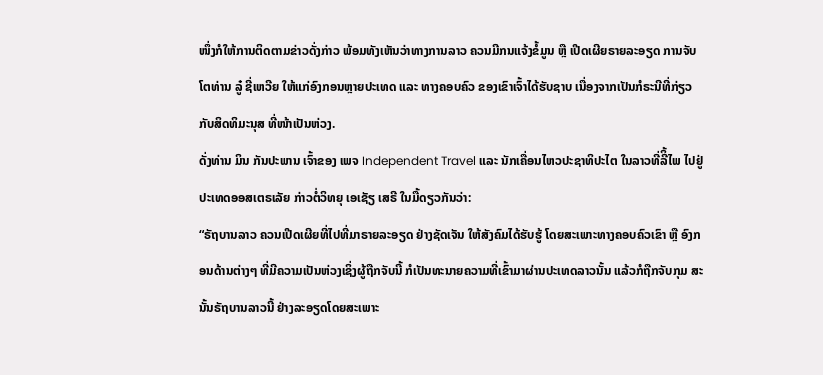ໜຶ່ງກໍໃຫ້ການຕິດຕາມຂ່າວດັ່ງກ່າວ ພ້ອມທັງເຫັນວ່າທາງການລາວ ຄວນມີກນແຈ້ງຂໍ້ມູນ ຫຼື ເປີດເຜີຍຣາຍລະອຽດ ການຈັບໂຕທ່ານ ລູ໋ ຊີ່ເຫວີຍ ໃຫ້ແກ່ອົງກອນຫຼາຍປະເທດ ແລະ ທາງຄອບຄົວ ຂອງເຂົາເຈົ້າໄດ້ຮັບຊາບ ເນື່ອງຈາກເປັນກໍຣະນີທີ່ກ່ຽວກັບສິດທິມະນຸສ ທີ່ໜ້າເປັນຫ່ວງ.
ດັ່ງທ່ານ ມິນ ກັນປະພານ ເຈົ້າຂອງ ເພຈ Independent Travel ແລະ ນັກເຄື່ອນໄຫວປະຊາທິປະໄຕ ໃນລາວທີ່ລີິ້ໄພ ໄປຢູ່ປະເທດອອສເຕຣເລັຍ ກ່າວຕໍ່ວິທຍຸ ເອເຊັຽ ເສຣີ ໃນມື້ດຽວກັນວ່າ:
“ຣັຖບານລາວ ຄວນເປີດເຜີຍທີ່ໄປທີ່ມາຣາຍລະອຽດ ຢ່າງຊັດເຈັນ ໃຫ້ສັງຄົມໄດ້ຮັບຮູ້ ໂດຍສະເພາະທາງຄອບຄົວເຂົາ ຫຼື ອົງກອນດ້ານຕ່າງໆ ທີ່ມີຄວາມເປັນຫ່ວງເຊິ່ງຜູ້ຖືກຈັບນີ້ ກໍເປັນທະນາຍຄວາມທີ່ເຂົ້າມາຜ່ານປະເທດລາວນັ້ນ ແລ້ວກໍຖືກຈັບກຸມ ສະນັ້ນຣັຖບານລາວນີ້ ຢ່າງລະອຽດໂດຍສະເພາະ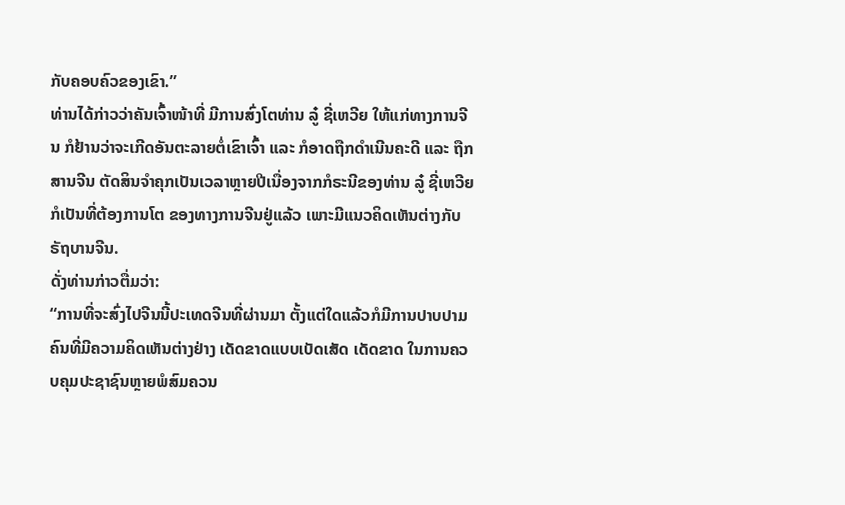ກັບຄອບຄົວຂອງເຂົາ.”
ທ່ານໄດ້ກ່າວວ່າຄັນເຈົ້າໜ້າທີ່ ມີການສົ່ງໂຕທ່ານ ລູ໋ ຊີ່ເຫວີຍ ໃຫ້ແກ່ທາງການຈີນ ກໍຢ້ານວ່າຈະເກີດອັນຕະລາຍຕໍ່ເຂົາເຈົ້າ ແລະ ກໍອາດຖືກດຳເນີນຄະດີ ແລະ ຖືກສານຈີນ ຕັດສິນຈຳຄຸກເປັນເວລາຫຼາຍປີເນື່ອງຈາກກໍຣະນີຂອງທ່ານ ລູ໋ ຊີ່ເຫວີຍ ກໍເປັນທີ່ຕ້ອງການໂຕ ຂອງທາງການຈີນຢູ່ແລ້ວ ເພາະມີແນວຄິດເຫັນຕ່າງກັບຣັຖບານຈີນ.
ດັ່ງທ່ານກ່າວຕື່ມວ່າ:
“ການທີ່ຈະສົ່ງໄປຈີນນີ້ປະເທດຈີນທີ່ຜ່ານມາ ຕັ້ງແຕ່ໃດແລ້ວກໍມີການປາບປາມ ຄົນທີ່ມີຄວາມຄິດເຫັນຕ່າງຢ່າງ ເດັດຂາດແບບເບັດເສັດ ເດັດຂາດ ໃນການຄວບຄຸມປະຊາຊົນຫຼາຍພໍສົມຄວນ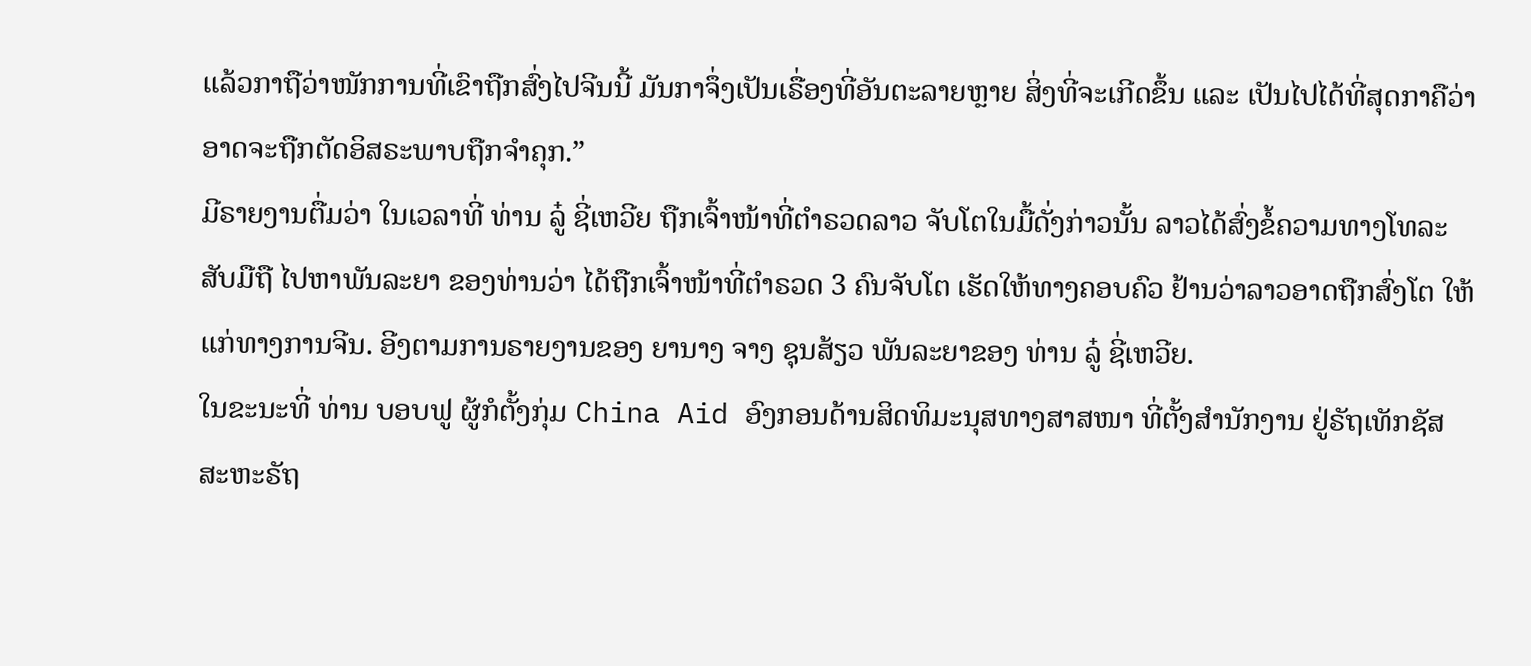ແລ້ວກາຖືວ່າໜັກການທີ່ເຂົາຖືກສົ່ງໄປຈີນນີ້ ມັນກາຈຶ່ງເປັນເຣື່ອງທີ່ອັນຕະລາຍຫຼາຍ ສິ່ງທີ່ຈະເກີດຂຶ້ນ ແລະ ເປັນໄປໄດ້ທີ່ສຸດກາຄືວ່າ ອາດຈະຖືກຕັດອິສຣະພາບຖືກຈຳຄຸກ.”
ມີຣາຍງານຕື່ມວ່າ ໃນເວລາທີ່ ທ່ານ ລູ໋ ຊີ່ເຫວີຍ ຖືກເຈົ້າໜ້າທີ່ຕຳຣວດລາວ ຈັບໂຕໃນມື້ດັ່ງກ່າວນັ້ນ ລາວໄດ້ສົ່ງຂໍ້ຄວາມທາງໂທລະສັບມືຖື ໄປຫາພັນລະຍາ ຂອງທ່ານວ່າ ໄດ້ຖືກເຈົ້າໜ້າທີ່ຕຳຣວດ 3 ຄົນຈັບໂຕ ເຮັດໃຫ້ທາງຄອບຄົວ ຢ້ານວ່າລາວອາດຖືກສົ່ງໂຕ ໃຫ້ແກ່ທາງການຈີນ. ອີງຕາມການຣາຍງານຂອງ ຍານາງ ຈາງ ຊຸນສ້ຽວ ພັນລະຍາຂອງ ທ່ານ ລູ໋ ຊີ່ເຫວີຍ.
ໃນຂະນະທີ່ ທ່ານ ບອບຟູ ຜູ້ກໍຕັ້ງກຸ່ມ China Aid ອົງກອນດ້ານສິດທິມະນຸສທາງສາສໜາ ທີ່ຕັ້ງສຳນັກງານ ຢູ່ຣັຖເທັກຊັສ ສະຫະຣັຖ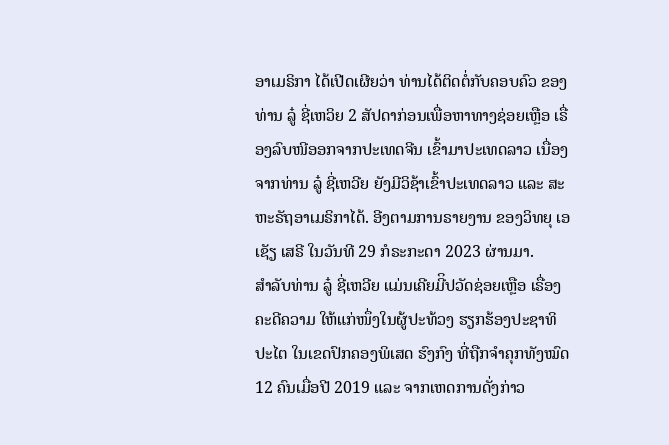ອາເມຣິກາ ໄດ້ເປີດເຜີຍວ່າ ທ່ານໄດ້ຕິດຕໍ່ກັບຄອບຄົວ ຂອງທ່ານ ລູ໋ ຊີ່ເຫວິຍ 2 ສັປດາກ່ອນເພື່ອຫາທາງຊ່ອຍເຫຼືອ ເຣື່ອງລົບໜີອອກຈາກປະເທດຈີນ ເຂົ້າມາປະເທດລາວ ເນື່ອງຈາກທ່ານ ລູ໋ ຊີ່ເຫວີຍ ຍັງມີວິຊ້າເຂົ້າປະເທດລາວ ແລະ ສະຫະຣັຖອາເມຣິກາໄດ້. ອີງຕາມການຣາຍງານ ຂອງວິທຍຸ ເອເຊັຽ ເສຣີ ໃນວັນທີ 29 ກໍຣະກະດາ 2023 ຜ່ານມາ.
ສໍາລັບທ່ານ ລູ໋ ຊີ່ເຫວີຍ ແມ່ນເຄີຍມີິປວັດຊ່ອຍເຫຼືອ ເຣື່ອງຄະດີຄວາມ ໃຫ້ແກ່ໜຶ່ງໃນຜູ້ປະທ້ວງ ຮຽກຮ້ອງປະຊາທິປະໄຕ ໃນເຂດປົກຄອງພິເສດ ຮົງກົງ ທີ່ຖືກຈຳຄຸກທັງໝົດ 12 ຄົນເມື່ອປີ 2019 ແລະ ຈາກເຫດການດັ່ງກ່າວ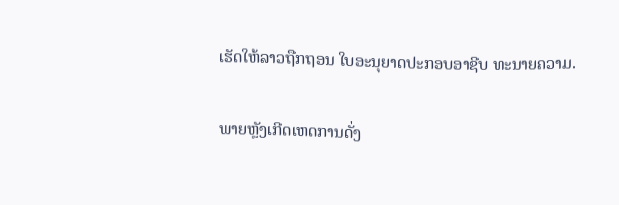ເຮັດໃຫ້ລາວຖືກຖອນ ໃບອະນຸຍາດປະກອບອາຊີບ ທະນາຍຄວາມ.

ພາຍຫຼັງເກີດເຫດການດັ່ງ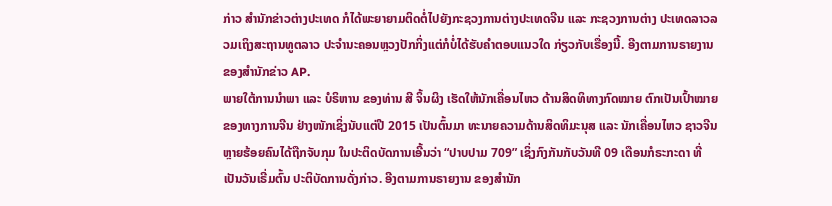ກ່າວ ສໍານັກຂ່າວຕ່າງປະເທດ ກໍໄດ້ພະຍາຍາມຕິດຕໍ່ໄປຍັງກະຊວງການຕ່າງປະເທດຈີນ ແລະ ກະຊວງການຕ່າງ ປະເທດລາວລວມເຖິງສະຖານທູຕລາວ ປະຈຳນະຄອນຫຼວງປັກກິ່ງແຕ່ກໍບໍ່ໄດ້ຮັບຄຳຕອບແນວໃດ ກ່ຽວກັບເຣື່ອງນີ້. ອີງຕາມການຣາຍງານ ຂອງສຳນັກຂ່າວ AP.
ພາຍໃຕ້ການນໍາພາ ແລະ ບໍຣິຫານ ຂອງທ່ານ ສີ ຈິ້ນຜິງ ເຮັດໃຫ້ນັກເຄື່ອນໄຫວ ດ້ານສິດທິທາງກົດໝາຍ ຕົກເປັນເປົ້າໝາຍຂອງທາງການຈີນ ຢ່າງໜັກເຊິ່ງນັບແຕ່ປີ 2015 ເປັນຕົ້ນມາ ທະນາຍຄວາມດ້ານສິດທິມະນຸສ ແລະ ນັກເຄື່ອນໄຫວ ຊາວຈີນ ຫຼາຍຮ້ອຍຄົນໄດ້ຖືກຈັບກຸມ ໃນປະຕິດບັດການເອີ້ນວ່າ “ປາບປາມ 709” ເຊິ່ງກົງກັນກັບວັນທີ 09 ເດືອນກໍຣະກະດາ ທີ່ເປັນວັນເຣີ່ມຕົ້ນ ປະຕິບັດການດັ່ງກ່າວ. ອີງຕາມການຣາຍງານ ຂອງສຳນັກ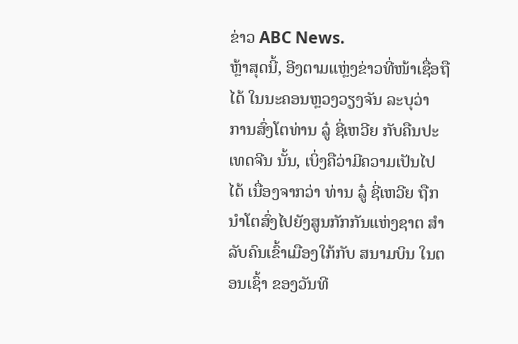ຂ່າວ ABC News.
ຫຼ້າສຸດນີ້, ອີງຕາມແຫຼ່ງຂ່າວທີ່ໜ້າເຊື່ອຖືໄດ້ ໃນນະຄອນຫຼວງວຽງຈັນ ລະບຸວ່າ ການສົ່ງໂຕທ່ານ ລູ໋ ຊີ່ເຫວີຍ ກັບຄືນປະເທດຈີນ ນັ້ນ, ເບິ່ງຄືວ່າມີຄວາມເປັນໄປໄດ້ ເນື່ອງຈາກວ່າ ທ່ານ ລູ໋ ຊີ່ເຫວີຍ ຖືກນຳໂຕສົ່ງໄປຍັງສູນກັກກັນແຫ່ງຊາຕ ສຳລັບຄົນເຂົ້າເມືອງໃກ້ກັບ ສນາມບິນ ໃນຕອນເຊົ້າ ຂອງວັນທີ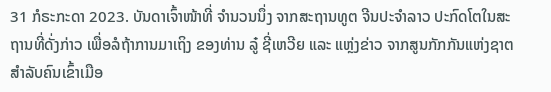31 ກໍຣະກະດາ 2023. ບັນດາເຈົ້າໜ້າທີ່ ຈຳນວນນຶ່ງ ຈາກສະຖານທູຕ ຈີນປະຈຳລາວ ປະກົດໂຕໃນສະຖານທີ່ດັ່ງກ່າວ ເພື່ອລໍຖ້າການມາເຖິງ ຂອງທ່ານ ລູ໋ ຊີ່ເຫວີຍ ແລະ ແຫຼ່ງຂ່າວ ຈາກສູນກັກກັນແຫ່ງຊາຕ ສຳລັບຄົນເຂົ້າເມືອ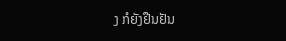ງ ກໍຍັງຢືນຢັນ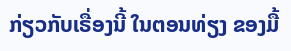ກ່ຽວກັບເຣື່ອງນີ້ ໃນຕອນທ່ຽງ ຂອງມື້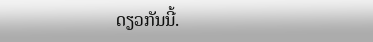ດຽວກັນນີ້.